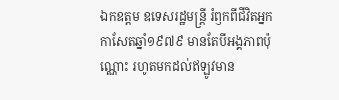ឯកឧត្តម ឧទេសរដ្ឋមន្ត្រី រំឭកពីជីវិតអ្នកកាសែតឆ្នាំ១៩៧៩ មានតែបីអង្គភាពប៉ុណ្ណោះ រហូតមកដល់ឥឡូវមាន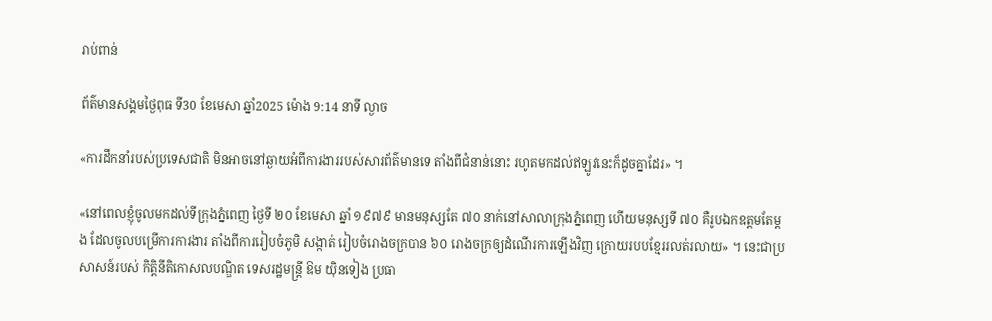រាប់ពាន់

ព័ត៌មានសង្គមថ្ងៃពុធ ទី30 ខែមេសា ឆ្នាំ2025 ម៉ោង 9:14 នាទី ល្ងាច

«ការដឹកនាំរបស់ប្រទេសជាតិ មិនអាចនៅឆ្ងាយអំពីការងាររបស់សារព័ត៌មានទេ តាំងពីជំនាន់នោះ រហូតមកដល់ឥឡូវនេះក៏ដូចគ្នាដែរ» ។

«នៅពេលខ្ញុំចូលមកដល់ទីក្រុងភ្នំពេញ ថ្ងៃទី ២០ ខែមេសា ឆ្នាំ ១៩៧៩ មានមនុស្សតែ ៧០ នាក់នៅសាលាក្រុងភ្នំពេញ ហើយមនុស្សទី ៧០ គឺរូបឯកឧត្តមតែម្តង ដែលចូលបម្រើការការងារ តាំងពីការរៀបចំភូមិ សង្កាត់ រៀបចំរោងចក្របាន ៦០ រោងចក្រឲ្យដំណើរការឡើងវិញ ក្រោយរបបខ្មែររលត់រលាយ» ។ នេះជាប្រសាសន៍របស់ កិត្តិនីតិកោសលបណ្ឌិត ទេសរដ្ឋមន្ត្រី ឱម យ៉ិនទៀង ប្រធា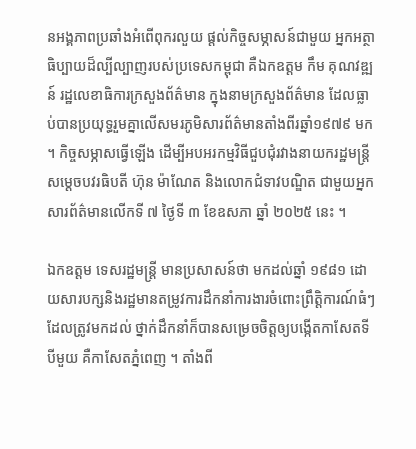នអង្គភាពប្រឆាំងអំពើពុករលួយ ផ្តល់កិច្ចសម្ភាសន៍ជាមួយ អ្នកអត្ថាធិប្បាយដ៏ល្បីល្បាញរបស់ប្រទេសកម្ពុជា គឺឯកឧត្តម កឹម គុណវឌ្ឍន៍ រដ្ឋលេខាធិការក្រសួងព័ត៌មាន ក្នុងនាមក្រសួងព័ត៌មាន ដែលធ្លាប់បានប្រយុទ្ធរួមគ្នាលើសមរភូមិសារព័ត៌មានតាំងពីរឆ្នាំ១៩៧៩ មក ។ កិច្ចសម្ភាសធ្វើឡើង ដើម្បីអបអរកម្មវិធីជួបជុំរវាងនាយករដ្ឋមន្ត្រីសម្តេចបវរធិបតី ហ៊ុន ម៉ាណែត និងលោកជំទាវបណ្ឌិត ជាមួយអ្នកសារព័ត៌មានលើកទី ៧ ថ្ងៃទី ៣ ខែឧសភា ឆ្នាំ ២០២៥ នេះ ។

ឯកឧត្តម ទេសរដ្ឋមន្ត្រី មានប្រសាសន៍ថា មកដល់ឆ្នាំ ១៩៨១ ដោយសារបក្សនិងរដ្ឋមានតម្រូវការដឹកនាំការងារចំពោះព្រឹត្តិការណ៍ធំៗ ដែលត្រូវមកដល់ ថ្នាក់ដឹកនាំក៏បានសម្រេចចិត្តឲ្យបង្កើតកាសែតទីបីមួយ គឺកាសែតភ្នំពេញ ។ តាំងពី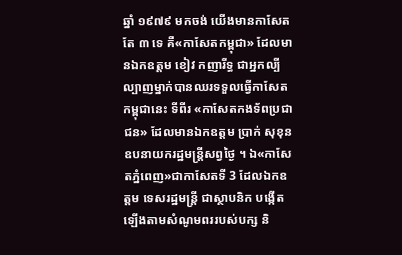ឆ្នាំ ១៩៧៩ មកចង់ យើងមានកាសែតតែ ៣ ទេ គឺ«កាសែតកម្ពុជា» ដែលមានឯកឧត្តម ខៀវ កញារីទ្ធ ជាអ្នកល្បីល្បាញម្នាក់បានឈរទទួលធ្វើកាសែតកម្ពុជានេះ ទីពីរ «កាសែតកងទ័ពប្រជាជន» ដែលមានឯកឧត្តម ប្រាក់ សុខុន ឧបនាយករដ្ឋមន្ត្រីសព្វថ្ងៃ ។ ឯ«កាសែតភ្នំពេញ»ជាកាសែតទី 3 ដែលឯកឧត្តម ទេសរដ្ឋមន្ត្រី ជាស្ថាបនិក បង្កើតឡើងតាមសំណូមពររបស់បក្ស និ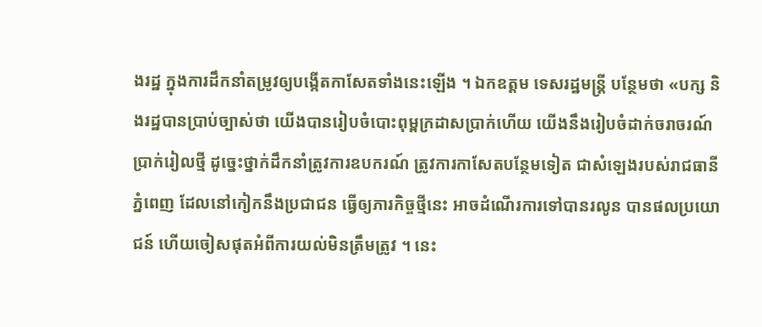ងរដ្ឋ ក្នុងការដឹកនាំតម្រូវឲ្យបង្កើតកាសែតទាំងនេះឡើង ។ ឯកឧត្តម ទេសរដ្ឋមន្ត្រី បន្ថែមថា «បក្ស និងរដ្ឋបានប្រាប់ច្បាស់ថា យើងបានរៀបចំបោះពុម្ពក្រដាសប្រាក់ហើយ យើងនឹងរៀបចំដាក់ចរាចរណ៍ប្រាក់រៀលថ្មី ដូច្នេះថ្នាក់ដឹកនាំត្រូវការឧបករណ៍ ត្រូវការកាសែតបន្ថែមទៀត ជាសំឡេងរបស់រាជធានីភ្នំពេញ ដែលនៅកៀកនឹងប្រជាជន ធ្វើឲ្យភារកិច្ចថ្មីនេះ អាចដំណើរការទៅបានរលូន បានផលប្រយោជន៍ ហើយចៀសផុតអំពីការយល់មិនត្រឹមត្រូវ ។ នេះ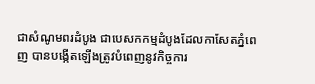ជាសំណូមពរដំបូង ជាបេសកកម្មដំបូងដែលកាសែតភ្នំពេញ បានបង្កើតឡើងត្រូវបំពេញនូវកិច្ចការ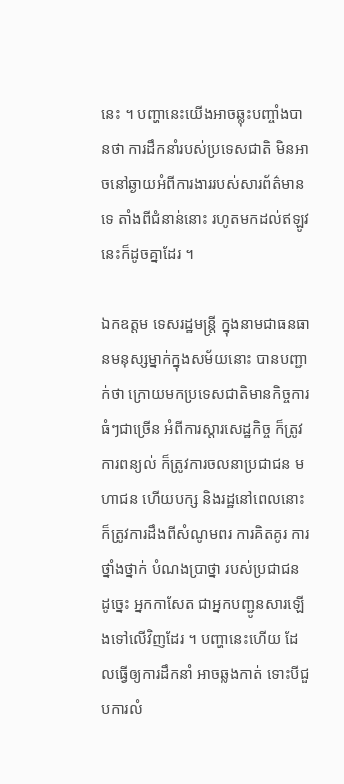នេះ ។ បញ្ហានេះយើងអាចឆ្លុះបញ្ចាំងបានថា ការដឹកនាំរបស់ប្រទេសជាតិ មិនអាចនៅឆ្ងាយអំពីការងាររបស់សារព័ត៌មានទេ តាំងពីជំនាន់នោះ រហូតមកដល់ឥឡូវនេះក៏ដូចគ្នាដែរ ។

ឯកឧត្តម ទេសរដ្ឋមន្ត្រី ក្នុងនាមជាធនធានមនុស្សម្នាក់ក្នុងសម័យនោះ បានបញ្ជាក់ថា ក្រោយមកប្រទេសជាតិមានកិច្ចការធំៗជាច្រើន អំពីការស្តារសេដ្ឋកិច្ច ក៏ត្រូវការពន្យល់ ក៏ត្រូវការចលនាប្រជាជន មហាជន ហើយបក្ស និងរដ្ឋនៅពេលនោះ ក៏ត្រូវការដឹងពីសំណូមពរ ការគិតគូរ ការថ្នាំងថ្នាក់ បំណងប្រាថ្នា របស់ប្រជាជន ដូច្នេះ អ្នកកាសែត ជាអ្នកបញ្ជូនសារឡើងទៅលើវិញដែរ ។ បញ្ហានេះហើយ ដែលធ្វើឲ្យការដឹកនាំ អាចឆ្លងកាត់ ទោះបីជួបការលំ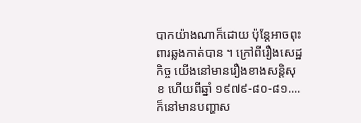បាកយ៉ាងណាក៏ដោយ ប៉ុន្តែអាចពុះពារឆ្លងកាត់បាន ។ ក្រៅពីរឿងសេដ្ឋកិច្ច យើងនៅមានរឿងខាងសន្តិសុខ ហើយពីឆ្នាំ ១៩៧៩-៨០-៨១.... ក៏នៅមានបញ្ហាស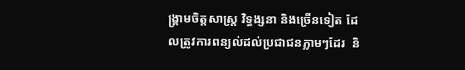ង្គ្រាមចិត្តសាស្ត្រ វិទ្ធង្សនា និងច្រើនទៀត ដែលត្រូវការពន្យល់ដល់ប្រជាជនភ្លាមៗដែរ  និ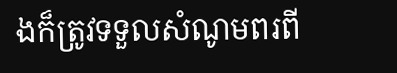ងក៏ត្រូវទទួលសំណូមពរពី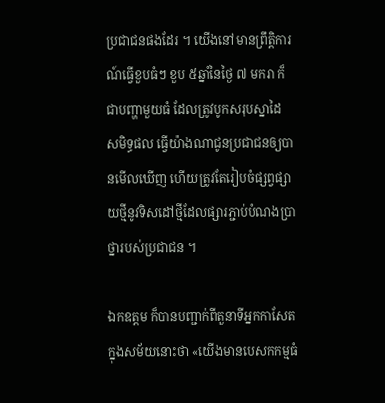ប្រជាជនផងដែរ ។ យើងនៅមានព្រឹត្តិការណ៍ធ្វើខួបធំៗ ខួប ៥ឆ្នាំនៃថ្ងៃ ៧ មករា ក៏ជាបញ្ហាមួយធំ ដែលត្រូវបូកសរុបស្នាដៃ សមិទ្ធផល ធ្វើយ៉ាងណាជូនប្រជាជនឲ្យបានមើលឃើញ ហើយត្រូវតែរៀបចំផ្សព្វផ្សាយថ្មីនូវទិសដៅថ្មីដែលផ្សារភ្ជាប់បំណងប្រាថ្នារបស់ប្រជាជន ។

ឯកឧត្តម ក៏បានបញ្ជាក់ពីតួនាទីអ្នកកាសែតក្នុងសម័យនោះថា «យើងមានបេសកកម្មធំ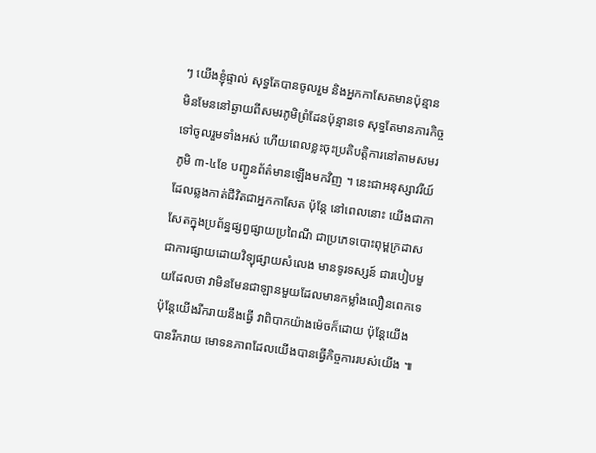ៗ យើងខ្ញុំផ្ទាល់ សុទ្ធតែបានចូលរួម និងអ្នកកាសែតមានប៉ុន្មាន មិនមែននៅឆ្ងាយពីសមរភូមិព្រំដែនប៉ុន្មានទេ សុទ្ធតែមានភារកិច្ចទៅចូលរួមទាំងអស់ ហើយពេលខ្លះចុះប្រតិបត្តិការនៅតាមសមរភូមិ ៣-៤ខែ បញ្ជូនព័ត៌មានឡើងមកវិញ ។ នេះជាអនុស្សាវរីយ៍ ដែលឆ្លងកាត់ជីវិតជាអ្នកកាសែត ប៉ុន្តែ នៅពេលនោះ យើងជាកាសែតក្នុងប្រព័ន្ធផ្សព្វផ្សាយប្រពៃណី ជាប្រភេទបោះពុម្ពក្រដាស ជាការផ្សាយដោយវិទ្យុផ្សាយសំលេង មានទូរទស្សន៍ ជារបៀបមួយដែលថា វាមិនមែនជាឡានមួយដែលមានកម្លាំងលឿនពេកទេ ប៉ុន្តែយើងរីករាយនឹងធ្វើ វាពិបាកយ៉ាងម៉េចក៏ដោយ ប៉ុន្តែយើងបានរីករាយ មោទនភាពដែលយើងបានធ្វើកិច្ចការរបស់យើង ៕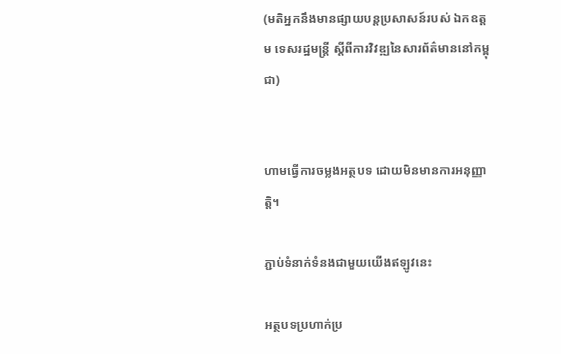(មតិអ្នកនឹងមានផ្សាយបន្តប្រសាសន៍របស់ ឯកឧត្តម ទេសរដ្ឋមន្ត្រី ស្តីពីការវិវឌ្ឍនៃសារព័ត៌មាននៅកម្ពុជា)


ហាមធ្វើការចម្លងអត្ថបទ ដោយមិនមានការអនុញ្ញាត្តិ។

ភ្ជាប់ទំនាក់ទំនងជាមួយយើងឥឡូវនេះ

អត្ថបទប្រហាក់ប្រ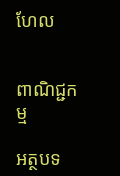ហែល


ពាណិជ្ជកម្ម

អត្ថបទ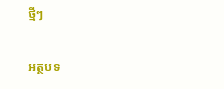ថ្មីៗ

អត្ថបទ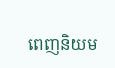ពេញនិយម